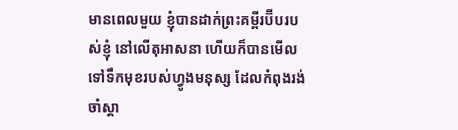មានពេលមួយ ខ្ញុំបានដាក់ព្រះគម្ពីរប៊ីបរបស់ខ្ញុំ នៅលើតុអាសនា ហើយក៏បានមើលទៅទឹកមុខរបស់ហ្វូងមនុស្ស ដែលកំពុងរង់ចាំស្តា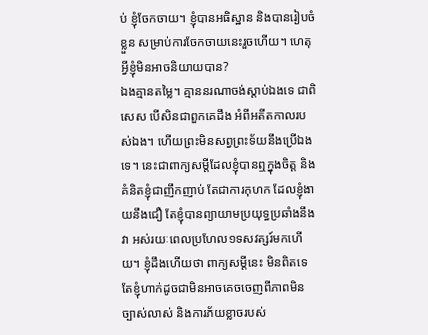ប់ ខ្ញុំចែកចាយ។ ខ្ញុំបានអធិស្ឋាន និងបានរៀបចំខ្លួន សម្រាប់ការចែកចាយនេះរួចហើយ។ ហេតុអ្វីខ្ញុំមិនអាចនិយាយបាន?
ឯងគ្មានតម្លៃ។ គ្មាននរណាចង់ស្តាប់ឯងទេ ជាពិសេស បើសិនជាពួកគេដឹង អំពីអតីតកាលរបស់ឯង។ ហើយព្រះមិនសព្វព្រះទ័យនឹងប្រើឯងទេ។ នេះជាពាក្យសម្តីដែលខ្ញុំបានឮក្នុងចិត្ត និងគំនិតខ្ញុំជាញឹកញាប់ តែជាការកុហក ដែលខ្ញុំងាយនឹងជឿ តែខ្ញុំបានព្យាយាមប្រយុទ្ធប្រឆាំងនឹងវា អស់រយៈពេលប្រហែល១ទសវត្សរ៍មកហើយ។ ខ្ញុំដឹងហើយថា ពាក្យសម្តីនេះ មិនពិតទេ តែខ្ញុំហាក់ដូចជាមិនអាចគេចចេញពីភាពមិនច្បាស់លាស់ និងការភ័យខ្លាចរបស់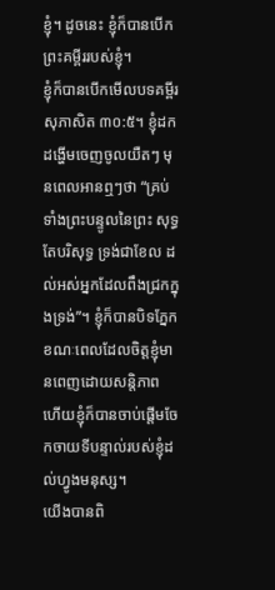ខ្ញុំ។ ដូចនេះ ខ្ញុំក៏បានបើកព្រះគម្ពីររបស់ខ្ញុំ។
ខ្ញុំក៏បានបើកមើលបទគម្ពីរសុភាសិត ៣០:៥។ ខ្ញុំដកដង្ហើមចេញចូលយឺតៗ មុនពេលអានឮៗថា “គ្រប់ទាំងព្រះបន្ទូលនៃព្រះ សុទ្ធតែបរិសុទ្ធ ទ្រង់ជាខែល ដល់អស់អ្នកដែលពឹងជ្រកក្នុងទ្រង់”។ ខ្ញុំក៏បានបិទភ្នែក ខណៈពេលដែលចិត្តខ្ញុំមានពេញដោយសន្តិភាព ហើយខ្ញុំក៏បានចាប់ផ្តើមចែកចាយទីបន្ទាល់របស់ខ្ញុំដល់ហ្វូងមនុស្ស។
យើងបានពិ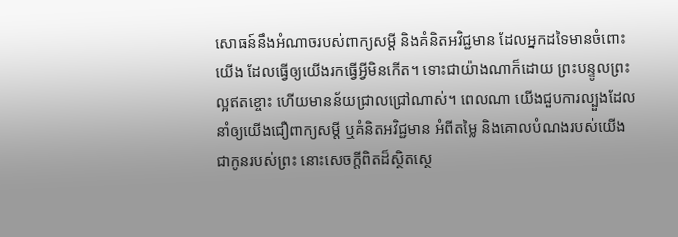សោធន៍នឹងអំណាចរបស់ពាក្យសម្តី និងគំនិតអវិជ្ជមាន ដែលអ្នកដទៃមានចំពោះយើង ដែលធ្វើឲ្យយើងរកធ្វើអ្វីមិនកើត។ ទោះជាយ៉ាងណាក៏ដោយ ព្រះបន្ទូលព្រះល្អឥតខ្ចោះ ហើយមានន័យជ្រាលជ្រៅណាស់។ ពេលណា យើងជួបការល្បួងដែលនាំឲ្យយើងជឿពាក្យសម្តី ឬគំនិតអវិជ្ជមាន អំពីតម្លៃ និងគោលបំណងរបស់យើង ជាកូនរបស់ព្រះ នោះសេចក្តីពិតដ៏ស្ថិតស្ថេ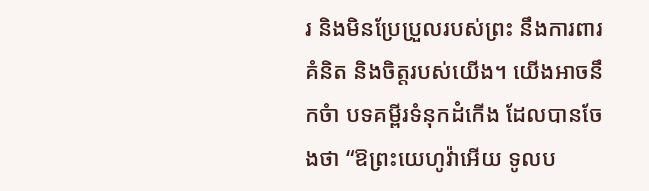រ និងមិនប្រែប្រួលរបស់ព្រះ នឹងការពារគំនិត និងចិត្តរបស់យើង។ យើងអាចនឹកចំា បទគម្ពីរទំនុកដំកើង ដែលបានចែងថា “ឱព្រះយេហូវ៉ាអើយ ទូលប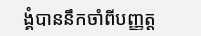ង្គំបាននឹកចាំពីបញ្ញត្ត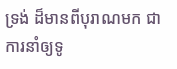ទ្រង់ ដ៏មានពីបុរាណមក ជាការនាំឲ្យទូ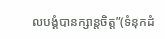លបង្គំបានក្សាន្តចិត្ត”(ទំនុកដំ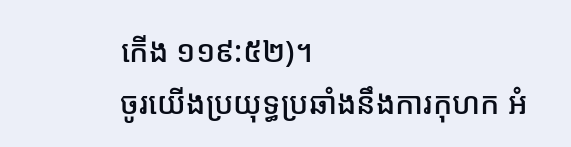កើង ១១៩:៥២)។
ចូរយើងប្រយុទ្ធប្រឆាំងនឹងការកុហក អំ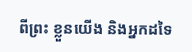ពីព្រះ ខ្លួនយើង និងអ្នកដទៃ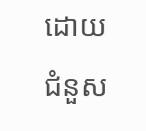ដោយជំនួស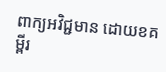ពាក្យអវិជ្ជមាន ដោយខគម្ពីរ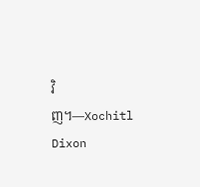វិញ។—Xochitl Dixon